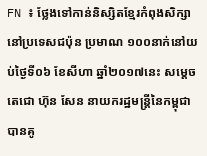FN ៖ ថ្លែងទៅកាន់និស្សិតខ្មែរកំពុងសិក្សានៅប្រទេសជប៉ុន ប្រមាណ ១០០នាក់នៅយប់ថ្ងៃទី០៦ ខែសីហា ឆ្នាំ២០១៧នេះ សម្តេចតេជោ ហ៊ុន សែន នាយករដ្ឋមន្រ្តីនៃកម្ពុជា បានគូ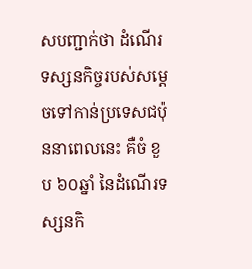សបញ្ជាក់ថា ដំណើរទស្សនកិច្ចរបស់សម្តេចទៅកាន់ប្រទេសជប៉ុននាពេលនេះ គឺចំ ខួប ៦០ឆ្នាំ នៃដំណើរទស្សនកិ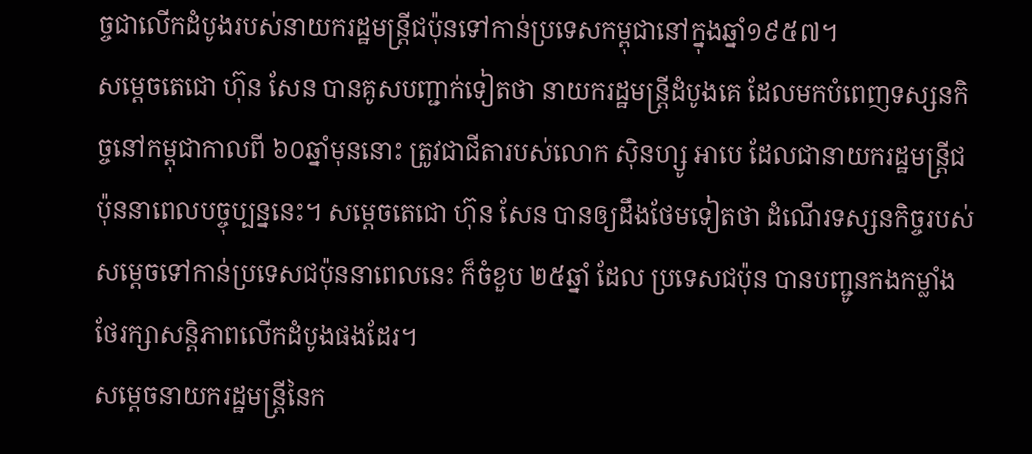ច្ចជាលើកដំបូងរបស់នាយករដ្ឋមន្រ្តីជប៉ុនទៅកាន់ប្រទេសកម្ពុជានៅក្នុងឆ្នាំ១៩៥៧។
សម្តេចតេជោ ហ៊ុន សែន បានគូសបញ្ជាក់ទៀតថា នាយករដ្ឋមន្រ្តីដំបូងគេ ដែលមកបំពេញទស្សនកិច្ចនៅកម្ពុជាកាលពី ៦០ឆ្នាំមុននោះ ត្រូវជាជីតារបស់លោក ស៊ិនហ្សូ អាបេ ដែលជានាយករដ្ឋមន្រ្តីជប៉ុននាពេលបច្ចុប្បន្ននេះ។ សម្តេចតេជោ ហ៊ុន សែន បានឲ្យដឹងថែមទៀតថា ដំណើរទស្សនកិច្ចរបស់សម្តេចទៅកាន់ប្រទេសជប៉ុននាពេលនេះ ក៏ចំខួប ២៥ឆ្នាំ ដែល ប្រទេសជប៉ុន បានបញ្ជូនកងកម្លាំងថែរក្សាសន្តិភាពលើកដំបូងផងដែរ។
សម្តេចនាយករដ្ឋមន្រ្តីនៃក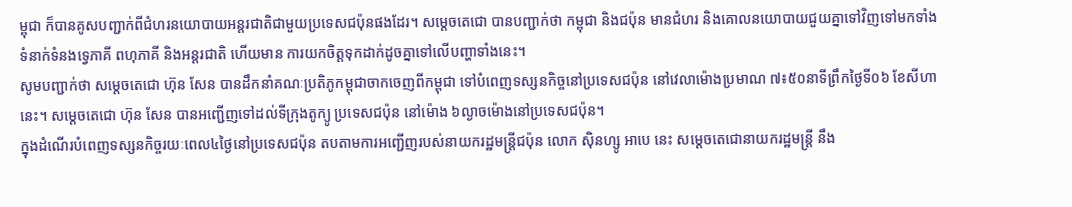ម្ពុជា ក៏បានគូសបញ្ជាក់ពីជំហរនយោបាយអន្តរជាតិជាមួយប្រទេសជប៉ុនផងដែរ។ សម្តេចតេជោ បានបញ្ជាក់ថា កម្ពុជា និងជប៉ុន មានជំហរ និងគោលនយោបាយជួយគ្នាទៅវិញទៅមកទាំងទំនាក់ទំនងទ្វេភាគី ពហុភាគី និងអន្តរជាតិ ហើយមាន ការយកចិត្តទុកដាក់ដូចគ្នាទៅលើបញ្ហាទាំងនេះ។
សូមបញ្ជាក់ថា សម្តេចតេជោ ហ៊ុន សែន បានដឹកនាំគណៈប្រតិភូកម្ពុជាចាកចេញពីកម្ពុជា ទៅបំពេញទស្សនកិច្ចនៅប្រទេសជប៉ុន នៅវេលាម៉ោងប្រមាណ ៧៖៥០នាទីព្រឹកថ្ងៃទី០៦ ខែសីហានេះ។ សម្តេចតេជោ ហ៊ុន សែន បានអញ្ជើញទៅដល់ទីក្រុងតូក្យូ ប្រទេសជប៉ុន នៅម៉ោង ៦ល្ងាចម៉ោងនៅប្រទេសជប៉ុន។
ក្នុងដំណើរបំពេញទស្សនកិច្ចរយៈពេល៤ថ្ងៃនៅប្រទេសជប៉ុន តបតាមការអញ្ជើញរបស់នាយករដ្ឋមន្រ្តីជប៉ុន លោក ស៊ិនហ្សូ អាបេ នេះ សម្តេចតេជោនាយករដ្ឋមន្ត្រី នឹង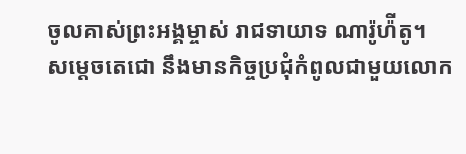ចូលគាស់ព្រះអង្គម្ចាស់ រាជទាយាទ ណារ៉ូហ៉ីតូ។
សម្តេចតេជោ នឹងមានកិច្ចប្រជុំកំពូលជាមួយលោក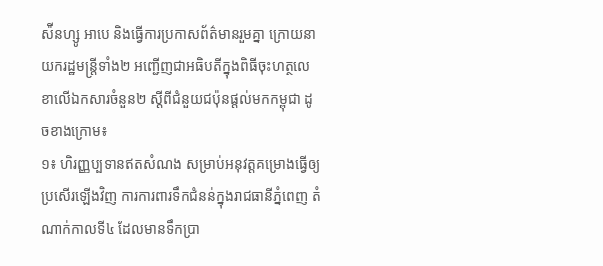ស៉ីនហ្សូ អាបេ និងធ្វើការប្រកាសព័ត៌មានរួមគ្នា ក្រោយនាយករដ្ឋមន្ត្រីទាំង២ អញ្ជើញជាអធិបតីក្នុងពិធីចុះហត្ថលេខាលើឯកសារចំនួន២ ស្តីពីជំនួយជប៉ុនផ្តល់មកកម្ពុជា ដូចខាងក្រោម៖
១៖ ហិរញ្ញប្បទានឥតសំណង សម្រាប់អនុវត្តគម្រោងធ្វើឲ្យប្រសើរឡើងវិញ ការការពារទឹកជំនន់ក្នុងរាជធានីភ្នំពេញ តំណាក់កាលទី៤ ដែលមានទឹកប្រា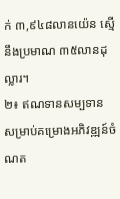ក់ ៣,៩៤៨លានយ៉េន ស្មើនឹងប្រមាណ ៣៥លានដុល្លារ។
២៖ ឥណទានសម្បទាន សម្រាប់គម្រោងអភិវឌ្ឍន៍ចំណត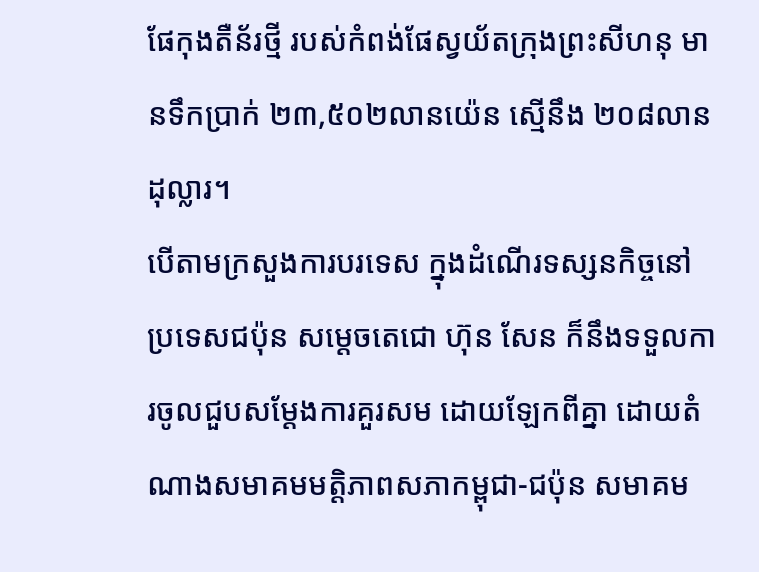ផែកុងតឺន័រថ្មី របស់កំពង់ផែស្វយ័តក្រុងព្រះសីហនុ មានទឹកប្រាក់ ២៣,៥០២លានយ៉េន ស្មើនឹង ២០៨លានដុល្លារ។
បើតាមក្រសួងការបរទេស ក្នុងដំណើរទស្សនកិច្ចនៅប្រទេសជប៉ុន សម្តេចតេជោ ហ៊ុន សែន ក៏នឹងទទួលការចូលជួបសម្តែងការគួរសម ដោយឡែកពីគ្នា ដោយតំណាងសមាគមមត្តិភាពសភាកម្ពុជា-ជប៉ុន សមាគម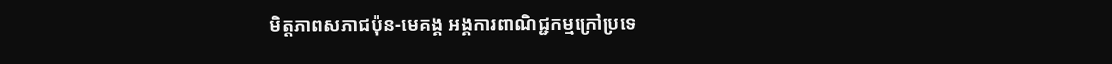មិត្តភាពសភាជប៉ុន-មេគង្គ អង្គការពាណិជ្ជកម្មក្រៅប្រទេ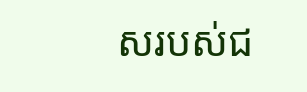សរបស់ជ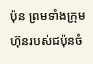ប៉ុន ព្រមទាំងក្រុមហ៊ុនរបស់ជប៉ុនចំ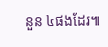នួន ៤ផងដែរ៕